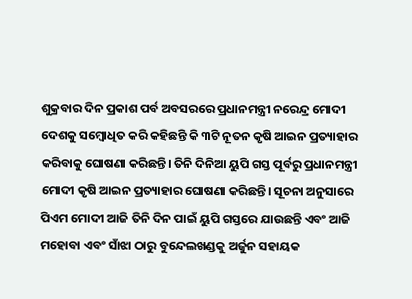ଶୁକ୍ରବାର ଦିନ ପ୍ରକାଶ ପର୍ବ ଅବସରରେ ପ୍ରଧାନମନ୍ତ୍ରୀ ନରେନ୍ଦ୍ର ମୋଦୀ ଦେଶକୁ ସମ୍ବୋଧିତ କରି କହିଛନ୍ତି କି ୩ଟି ନୂତନ କୃଷି ଆଇନ ପ୍ରତ୍ୟାହାର କରିବାକୁ ଘୋଷଣା କରିଛନ୍ତି। ତିନି ଦିନିଆ ୟୁପି ଗସ୍ତ ପୂର୍ବରୁ ପ୍ରଧାନମନ୍ତ୍ରୀ ମୋଦୀ କୃଷି ଆଇନ ପ୍ରତ୍ୟାହାର ଘୋଷଣା କରିଛନ୍ତି। ସୂଚନା ଅନୁସାରେ ପିଏମ ମୋଦୀ ଆଜି ତିନି ଦିନ ପାଇଁ ୟୁପି ଗସ୍ତରେ ଯାଉଛନ୍ତି ଏବଂ ଆଜି ମହୋବା ଏବଂ ସାଁଝା ଠାରୁ ବୁନ୍ଦେଲଖଣ୍ଡକୁ ଅର୍ଜୁନ ସହାୟକ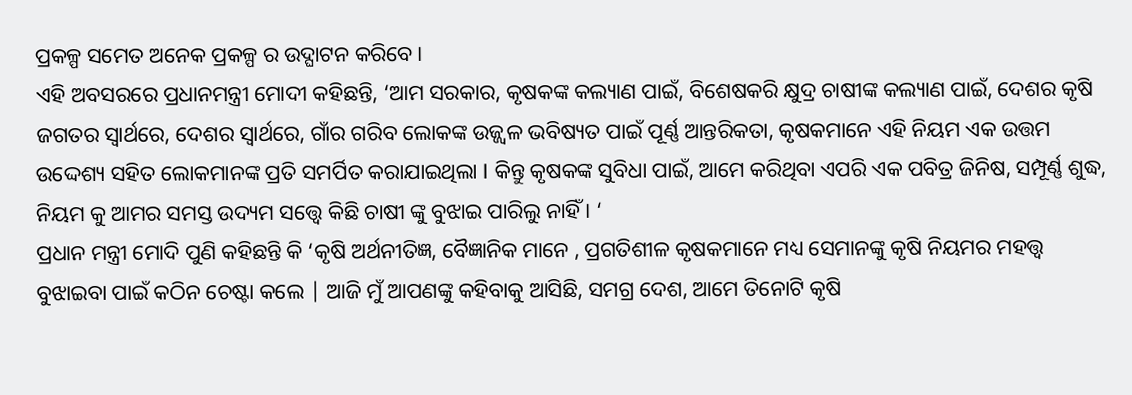ପ୍ରକଳ୍ପ ସମେତ ଅନେକ ପ୍ରକଳ୍ପ ର ଉଦ୍ଘାଟନ କରିବେ।
ଏହି ଅବସରରେ ପ୍ରଧାନମନ୍ତ୍ରୀ ମୋଦୀ କହିଛନ୍ତି, ‘ଆମ ସରକାର, କୃଷକଙ୍କ କଲ୍ୟାଣ ପାଇଁ, ବିଶେଷକରି କ୍ଷୁଦ୍ର ଚାଷୀଙ୍କ କଲ୍ୟାଣ ପାଇଁ, ଦେଶର କୃଷି ଜଗତର ସ୍ୱାର୍ଥରେ, ଦେଶର ସ୍ୱାର୍ଥରେ, ଗାଁର ଗରିବ ଲୋକଙ୍କ ଉଜ୍ଜ୍ୱଳ ଭବିଷ୍ୟତ ପାଇଁ ପୂର୍ଣ୍ଣ ଆନ୍ତରିକତା, କୃଷକମାନେ ଏହି ନିୟମ ଏକ ଉତ୍ତମ ଉଦ୍ଦେଶ୍ୟ ସହିତ ଲୋକମାନଙ୍କ ପ୍ରତି ସମର୍ପିତ କରାଯାଇଥିଲା I କିନ୍ତୁ କୃଷକଙ୍କ ସୁବିଧା ପାଇଁ, ଆମେ କରିଥିବା ଏପରି ଏକ ପବିତ୍ର ଜିନିଷ, ସମ୍ପୂର୍ଣ୍ଣ ଶୁଦ୍ଧ, ନିୟମ କୁ ଆମର ସମସ୍ତ ଉଦ୍ୟମ ସତ୍ତ୍ୱେ କିଛି ଚାଷୀ ଙ୍କୁ ବୁଝାଇ ପାରିଲୁ ନାହିଁ । ‘
ପ୍ରଧାନ ମନ୍ତ୍ରୀ ମୋଦି ପୁଣି କହିଛନ୍ତି କି ‘କୃଷି ଅର୍ଥନୀତିଜ୍ଞ, ବୈଜ୍ଞାନିକ ମାନେ , ପ୍ରଗତିଶୀଳ କୃଷକମାନେ ମଧ୍ୟ ସେମାନଙ୍କୁ କୃଷି ନିୟମର ମହତ୍ତ୍ୱ ବୁଝାଇବା ପାଇଁ କଠିନ ଚେଷ୍ଟା କଲେ | ଆଜି ମୁଁ ଆପଣଙ୍କୁ କହିବାକୁ ଆସିଛି, ସମଗ୍ର ଦେଶ, ଆମେ ତିନୋଟି କୃଷି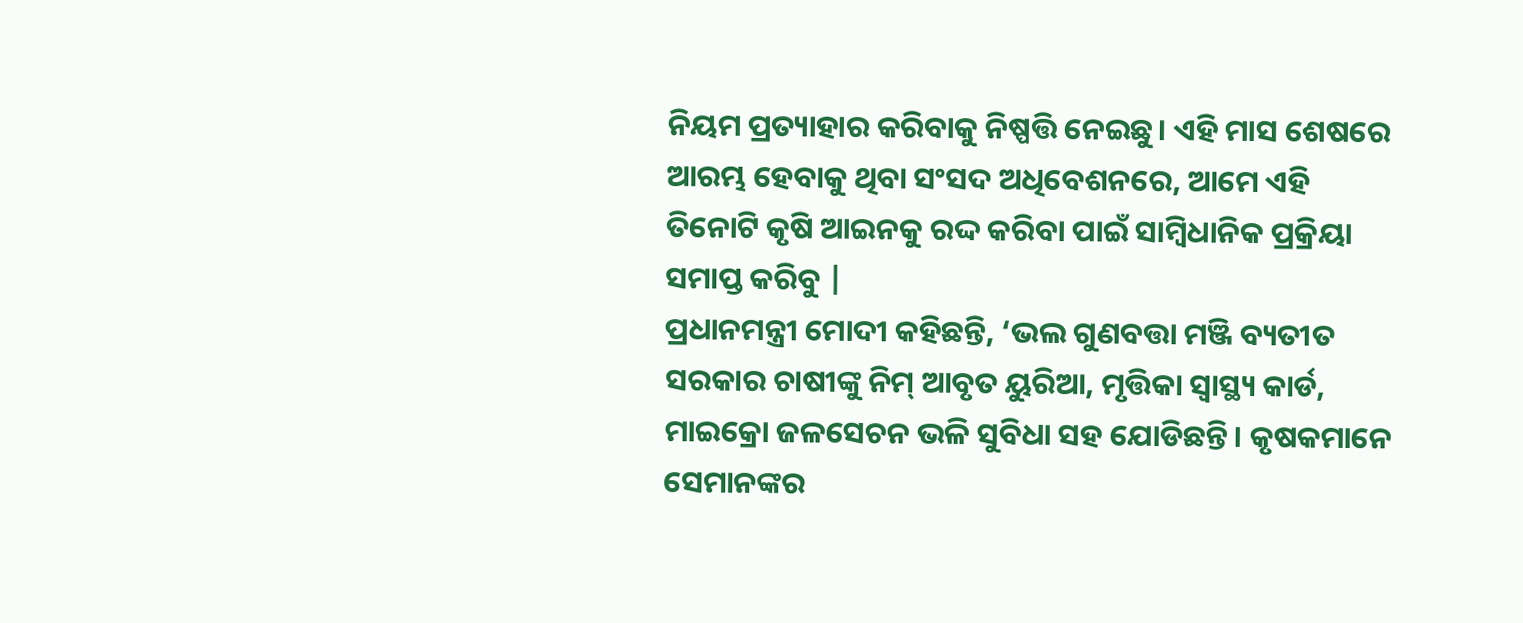ନିୟମ ପ୍ରତ୍ୟାହାର କରିବାକୁ ନିଷ୍ପତ୍ତି ନେଇଛୁ। ଏହି ମାସ ଶେଷରେ ଆରମ୍ଭ ହେବାକୁ ଥିବା ସଂସଦ ଅଧିବେଶନରେ, ଆମେ ଏହି ତିନୋଟି କୃଷି ଆଇନକୁ ରଦ୍ଦ କରିବା ପାଇଁ ସାମ୍ବିଧାନିକ ପ୍ରକ୍ରିୟା ସମାପ୍ତ କରିବୁ |
ପ୍ରଧାନମନ୍ତ୍ରୀ ମୋଦୀ କହିଛନ୍ତି, ‘ଭଲ ଗୁଣବତ୍ତା ମଞ୍ଜି ବ୍ୟତୀତ ସରକାର ଚାଷୀଙ୍କୁ ନିମ୍ ଆବୃତ ୟୁରିଆ, ମୃତ୍ତିକା ସ୍ୱାସ୍ଥ୍ୟ କାର୍ଡ, ମାଇକ୍ରୋ ଜଳସେଚନ ଭଳି ସୁବିଧା ସହ ଯୋଡିଛନ୍ତି। କୃଷକମାନେ ସେମାନଙ୍କର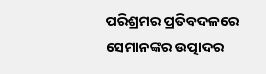ପରିଶ୍ରମର ପ୍ରତିବଦଳରେ ସେମାନଙ୍କର ଉତ୍ପାଦର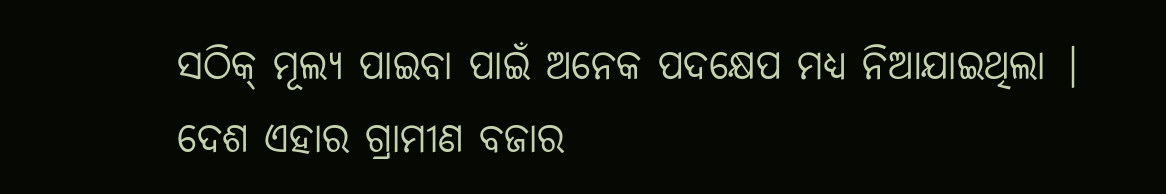ସଠିକ୍ ମୂଲ୍ୟ ପାଇବା ପାଇଁ ଅନେକ ପଦକ୍ଷେପ ମଧ୍ୟ ନିଆଯାଇଥିଲା | ଦେଶ ଏହାର ଗ୍ରାମୀଣ ବଜାର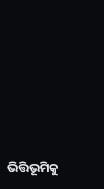ଭିତ୍ତିଭୂମିକୁ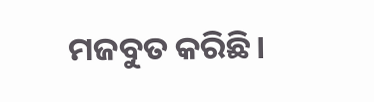ମଜବୁତ କରିଛି।